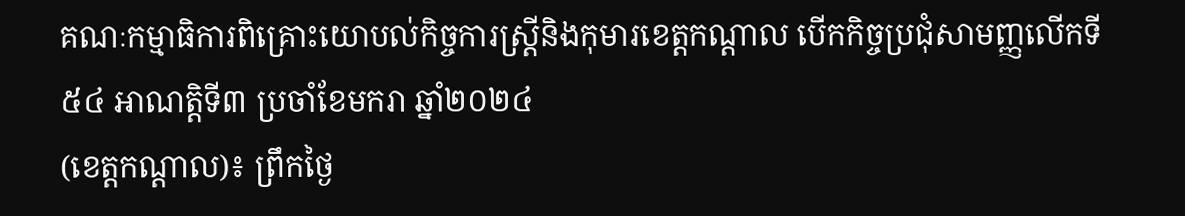គណៈកម្មាធិការពិគ្រោះយោបល់កិច្ចការស្ត្រីនិងកុមារខេត្តកណ្តាល បើកកិច្ចប្រជុំសាមញ្ញលើកទី៥៤ អាណត្តិទី៣ ប្រចាំខែមករា ឆ្នាំ២០២៤
(ខេត្តកណ្ដាល)៖ ព្រឹកថ្ងៃ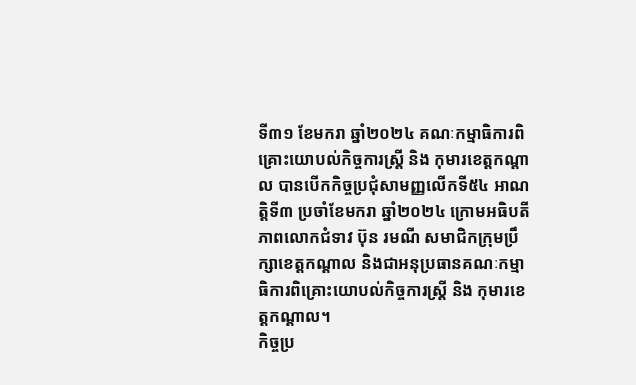ទី៣១ ខែមករា ឆ្នាំ២០២៤ គណៈកម្មាធិការពិគ្រោះយោបល់កិច្ចការស្ត្រី និង កុមារខេត្តកណ្តាល បានបើកកិច្ចប្រជុំសាមញ្ញលើកទី៥៤ អាណត្តិទី៣ ប្រចាំខែមករា ឆ្នាំ២០២៤ ក្រោមអធិបតីភាពលោកជំទាវ ប៊ុន រមណី សមាជិកក្រុមប្រឹក្សាខេត្តកណ្តាល និងជាអនុប្រធានគណៈកម្មាធិការពិគ្រោះយោបល់កិច្ចការស្ត្រី និង កុមារខេត្តកណ្តាល។
កិច្ចប្រ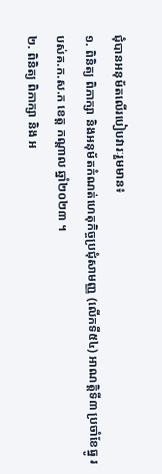ជុំបានអនុម័តលើរបៀបវារៈរួមមាន៖
១. ពិនិត្យ ពិភាក្សា និងអនុម័តកំណត់ហេតុកិច្ចប្រជុំសាមញ្ញ (លើកទី៥៤) អាណត្តិទី៣ ប្រចាំខែធ្នូ របស់គ.ក.ស.ក ខេត្ត កណ្តាល ឆ្នាំ២០២៣ ។
២. ពិនិត្យ ពិភាក្សា និង អ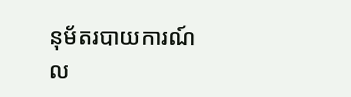នុម័តរបាយការណ៍ល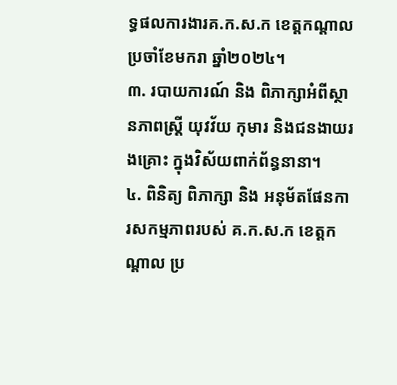ទ្ធផលការងារគ.ក.ស.ក ខេត្តកណ្តាល ប្រចាំខែមករា ឆ្នាំ២០២៤។
៣. របាយការណ៍ និង ពិភាក្សាអំពីស្ថានភាពស្ត្រី យុវវ័យ កុមារ និងជនងាយរងគ្រោះ ក្នុងវិស័យពាក់ព័ន្ធនានា។
៤. ពិនិត្យ ពិភាក្សា និង អនុម័តផែនការសកម្មភាពរបស់ គ.ក.ស.ក ខេត្តកណ្តាល ប្រ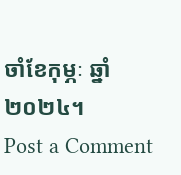ចាំខែកុម្ភៈ ឆ្នាំ២០២៤។
Post a Comment